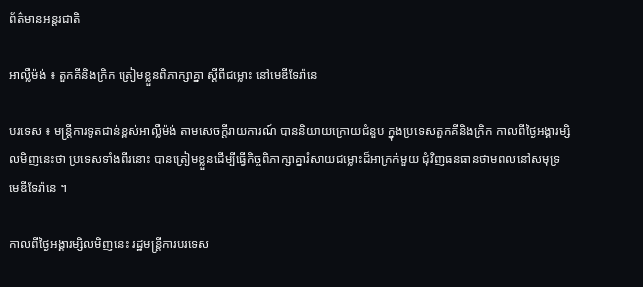ព័ត៌មានអន្តរជាតិ

អាល្លឺម៉ង់ ៖ តួកគីនិងក្រិក ត្រៀមខ្លួនពិភាក្សាគ្នា ស្តីពីជម្លោះ នៅមេឌីទែរ៉ានេ

បរទេស ៖ មន្ត្រីការទូតជាន់ខ្ពស់អាល្លឺម៉ង់ តាមសេចក្តីរាយការណ៍ បាននិយាយក្រោយជំនួប ក្នុងប្រទេសតួកគីនិងក្រិក កាលពីថ្ងៃអង្គារម្សិលមិញនេះថា ប្រទេសទាំងពីរនោះ បានត្រៀមខ្លួនដើម្បីធ្វើកិច្ចពិភាក្សាគ្នារំសាយជម្លោះដ៏អាក្រក់មួយ ជុំវិញធនធានថាមពលនៅសមុទ្រមេឌីទែរ៉ានេ ។

កាលពីថ្ងៃអង្គារម្សិលមិញនេះ រដ្ឋមន្ត្រីការបរទេស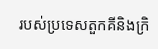របស់ប្រទេសតួកគីនិងក្រិ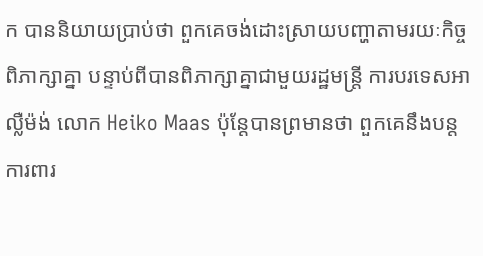ក បាននិយាយប្រាប់ថា ពួកគេចង់ដោះស្រាយបញ្ហាតាមរយៈកិច្ចពិភាក្សាគ្នា បន្ទាប់ពីបានពិភាក្សាគ្នាជាមួយរដ្ឋមន្ត្រី ការបរទេសអាល្លឺម៉ង់ លោក Heiko Maas ប៉ុន្តែបានព្រមានថា ពួកគេនឹងបន្តការពារ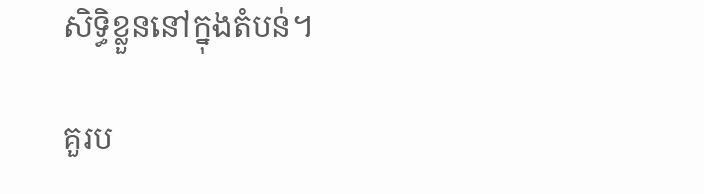សិទ្ធិខ្លួននៅក្នុងតំបន់។

គួរប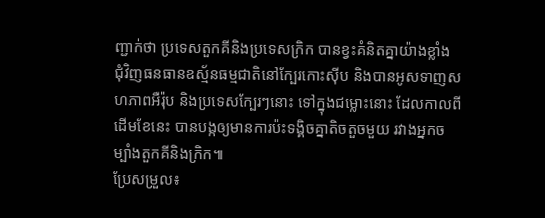ញ្ជាក់ថា ប្រទេសតួកគីនិងប្រទេសក្រិក បានខ្វះគំនិតគ្នាយ៉ាងខ្លាំង ជុំវិញធនធានឧស្ម័នធម្មជាតិនៅក្បែរកោះស៊ីប និងបានអូសទាញសហភាពអឺរ៉ុប និងប្រទេសក្បែរៗនោះ ទៅក្នុងជម្លោះនោះ ដែលកាលពីដើមខែនេះ បានបង្កឲ្យមានការប៉ះទង្គិចគ្នាតិចតួចមួយ រវាងអ្នកចម្បាំងតួកគីនិងក្រិក៕
ប្រែសម្រួល៖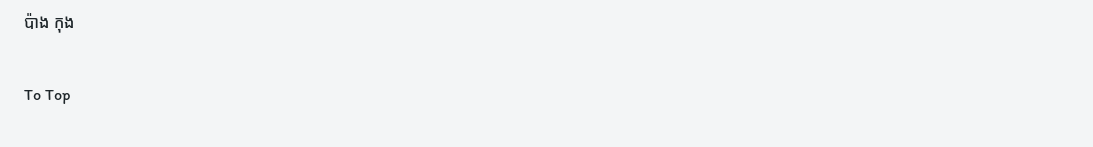ប៉ាង កុង

To Top